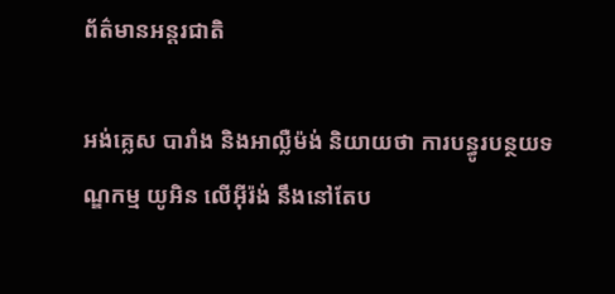ព័ត៌មានអន្តរជាតិ

អង់គ្លេស បារាំង និងអាល្លឺម៉ង់ និយាយថា ការបន្ធូរបន្ថយទណ្ឌកម្ម យូអិន លើអ៊ីរ៉ង់ នឹងនៅតែប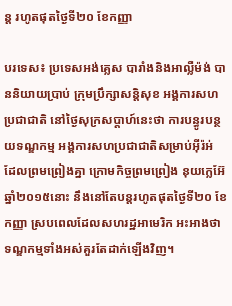ន្ត រហូតផុតថ្ងៃទី២០ ខែកញ្ញា

បរទេស៖ ប្រទេសអង់គ្លេស បារាំងនិងអាល្លឺម៉ង់ បាននិយាយប្រាប់ ក្រុមប្រឹក្សាសន្តិសុខ អង្គការសហប្រជាជាតិ នៅថ្ងៃសុក្រសប្ដាហ៍នេះថា ការបន្ធូរបន្ថយទណ្ឌកម្ម អង្គការសហប្រជាជាតិសម្រាប់អ៊ីរ៉អ់ ដែលព្រមព្រៀងគ្នា ក្រោមកិច្ចព្រមព្រៀង នុយក្លេអ៊ែឆ្នាំ២០១៥នោះ នឹងនៅតែបន្តរហូតផុតថ្ងៃទី២០ ខែកញ្ញា ស្របពេលដែលសហរដ្ឋអាមេរិក អះអាងថា ទណ្ឌកម្មទាំងអស់គួរតែដាក់ឡើងវិញ។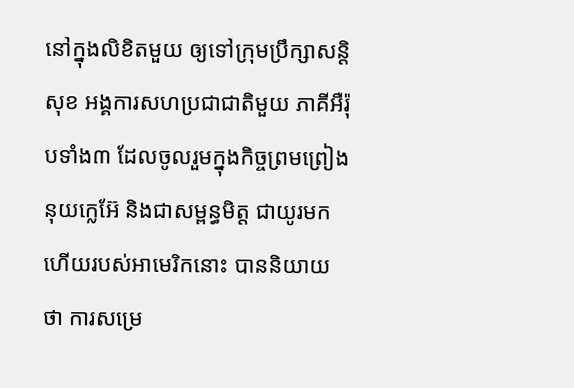នៅក្នុងលិខិតមួយ ឲ្យទៅក្រុមប្រឹក្សាសន្តិសុខ អង្គការសហប្រជាជាតិមួយ ភាគីអឺរ៉ុបទាំង៣ ដែលចូលរួមក្នុងកិច្ចព្រមព្រៀងនុយក្លេអ៊ែ និងជាសម្ពន្ធមិត្ត ជាយូរមកហើយរបស់អាមេរិកនោះ បាននិយាយថា ការសម្រេ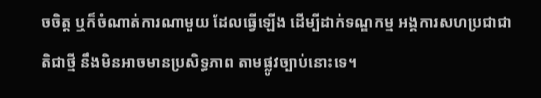ចចិត្ត ឬក៏ចំណាត់ការណាមួយ ដែលធ្វើឡើង ដើម្បីដាក់ទណ្ឌកម្ម អង្គការសហប្រជាជាតិជាថ្មី នឹងមិនអាចមានប្រសិទ្ធភាព តាមផ្លូវច្បាប់នោះទេ។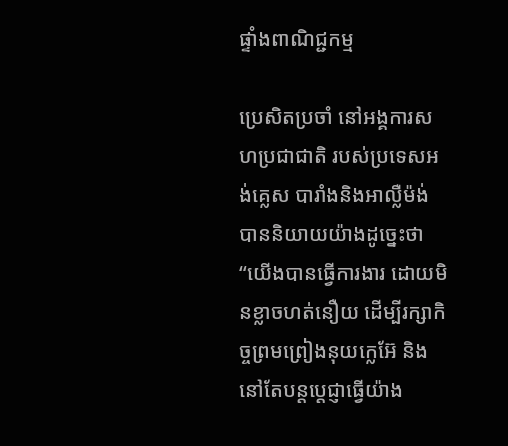ផ្ទាំងពាណិជ្ជកម្ម

ប្រេសិតប្រចាំ នៅអង្គការសហប្រជាជាតិ របស់ប្រទេសអង់គ្លេស បារាំងនិងអាល្លឺម៉ង់ បាននិយាយយ៉ាងដូច្នេះថា “យើងបានធ្វើការងារ ដោយមិនខ្លាចហត់នឿយ ដើម្បីរក្សាកិច្ចព្រមព្រៀងនុយក្លេអ៊ែ និងនៅតែបន្តប្តេជ្ញាធ្វើយ៉ាង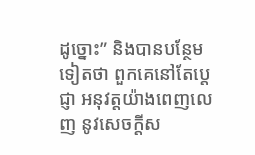ដូច្នោះ” និងបានបន្ថែមទៀតថា ពួកគេនៅតែប្តេជ្ញា អនុវត្តយ៉ាងពេញលេញ នូវសេចក្តីស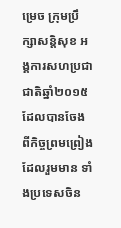ម្រេច ក្រុមប្រឹក្សាសន្តិសុខ អង្គការសហប្រជាជាតិឆ្នាំ២០១៥ ដែលបានចែងពីកិច្ចព្រមព្រៀង ដែលរួមមាន ទាំងប្រទេសចិន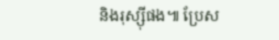និងរុស្ស៊ីផង៕ ប្រែស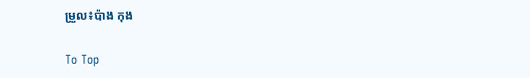ម្រួល៖ប៉ាង កុង

To Top